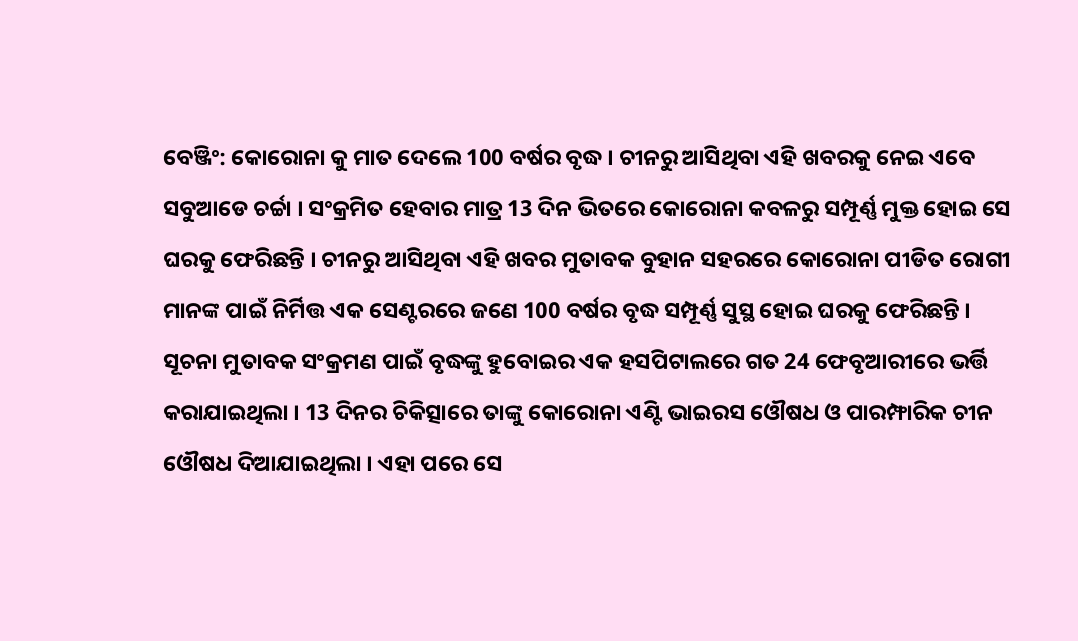ବେଞ୍ଜିଂ: କୋରୋନା କୁ ମାତ ଦେଲେ 100 ବର୍ଷର ବୃଦ୍ଧ । ଚୀନରୁ ଆସିଥିବା ଏହି ଖବରକୁ ନେଇ ଏବେ ସବୁଆଡେ ଚର୍ଚ୍ଚା । ସଂକ୍ରମିତ ହେବାର ମାତ୍ର 13 ଦିନ ଭିତରେ କୋରୋନା କବଳରୁ ସମ୍ପୂର୍ଣ୍ଣ ମୁକ୍ତ ହୋଇ ସେ ଘରକୁ ଫେରିଛନ୍ତି । ଚୀନରୁ ଆସିଥିବା ଏହି ଖବର ମୁତାବକ ବୁହାନ ସହରରେ କୋରୋନା ପୀଡିତ ରୋଗୀ ମାନଙ୍କ ପାଇଁ ନିର୍ମିତ୍ତ ଏକ ସେଣ୍ଟରରେ ଜଣେ 100 ବର୍ଷର ବୃଦ୍ଧ ସମ୍ପୂର୍ଣ୍ଣ ସୁସ୍ଥ ହୋଇ ଘରକୁ ଫେରିଛନ୍ତି ।
ସୂଚନା ମୁତାବକ ସଂକ୍ରମଣ ପାଇଁ ବୃଦ୍ଧଙ୍କୁ ହୁବୋଇର ଏକ ହସପିଟାଲରେ ଗତ 24 ଫେବୃଆରୀରେ ଭର୍ତ୍ତି କରାଯାଇଥିଲା । 13 ଦିନର ଚିକିତ୍ସାରେ ତାଙ୍କୁ କୋରୋନା ଏଣ୍ଟି ଭାଇରସ ଓୌଷଧ ଓ ପାରମ୍ଫାରିକ ଚୀନ ଓୌଷଧ ଦିଆଯାଇଥିଲା । ଏହା ପରେ ସେ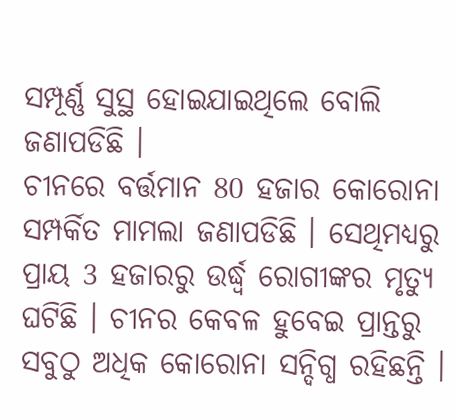ସମ୍ପୂର୍ଣ୍ଣ ସୁସ୍ଥ ହୋଇଯାଇଥିଲେ ବୋଲି ଜଣାପଡିଛି ।
ଚୀନରେ ବର୍ତ୍ତମାନ 80 ହଜାର କୋରୋନା ସମ୍ପର୍କିତ ମାମଲା ଜଣାପଡିଛି । ସେଥିମଧ୍ୟରୁ ପ୍ରାୟ 3 ହଜାରରୁ ଉର୍ଦ୍ଧ୍ବ ରୋଗୀଙ୍କର ମୃତ୍ୟୁ ଘଟିଛି । ଚୀନର କେବଳ ହୁବେଇ ପ୍ରାନ୍ତରୁ ସବୁଠୁ ଅଧିକ କୋରୋନା ସନ୍ଦିଗ୍ଧ ରହିଛନ୍ତି ।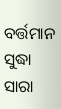ବର୍ତ୍ତମାନ ସୁଦ୍ଧା ସାରା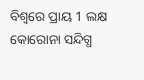ବିଶ୍ବରେ ପ୍ରାୟ 1 ଲକ୍ଷ କୋରୋନା ସନ୍ଦିଗ୍ଧ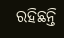ରହିଛନ୍ତି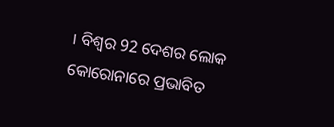। ବିଶ୍ବର 92 ଦେଶର ଲୋକ କୋରୋନାରେ ପ୍ରଭାବିତ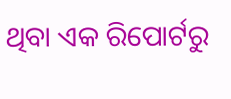ଥିବା ଏକ ରିପୋର୍ଟରୁ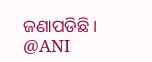ଜଣାପଡିଛି ।
@ANI